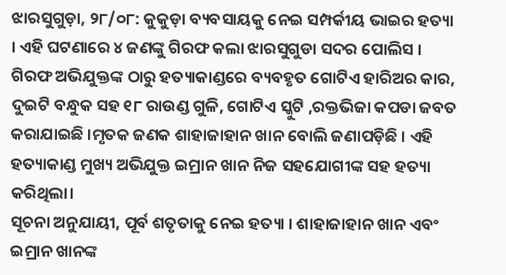ଝାରସୁଗୁଡ଼ା, ୨୮/୦୮: କୁକୁଡ଼ା ବ୍ୟବସାୟକୁ ନେଇ ସମ୍ପର୍କୀୟ ଭାଇର ହତ୍ୟା । ଏହି ଘଟଣାରେ ୪ ଜଣଙ୍କୁ ଗିରଫ କଲା ଝାରସୁଗୁଡା ସଦର ପୋଲିସ । ଗିରଫ ଅଭିଯୁକ୍ତଙ୍କ ଠାରୁ ହତ୍ୟାକାଣ୍ଡରେ ବ୍ୟବହୃତ ଗୋଟିଏ ହାରିଅର କାର, ଦୁଇଟି ବନ୍ଧୁକ ସହ ୧୮ ରାଉଣ୍ଡ ଗୁଳି, ଗୋଟିଏ ସ୍କୁଟି ,ରକ୍ତଭିଜା କପଡା ଜବତ କରାଯାଇଛି ।ମୃତକ ଜଣକ ଶାହାଜାହାନ ଖାନ ବୋଲି ଜଣାପଡ଼ିଛି । ଏହି ହତ୍ୟାକାଣ୍ଡ ମୁଖ୍ୟ ଅଭିଯୁକ୍ତ ଇମ୍ରାନ ଖାନ ନିଜ ସହଯୋଗୀଙ୍କ ସହ ହତ୍ୟା କରିଥିଲା।
ସୂଚନା ଅନୁଯାୟୀ, ପୂର୍ବ ଶତୃତାକୁ ନେଇ ହତ୍ୟା । ଶାହାଜାହାନ ଖାନ ଏବଂ ଇମ୍ରାନ ଖାନଙ୍କ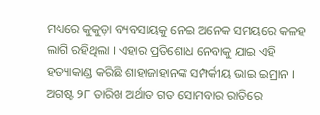ମଧ୍ୟରେ କୁକୁଡ଼ା ବ୍ୟବସାୟକୁ ନେଇ ଅନେକ ସମୟରେ କଳହ ଲାଗି ରହିଥିଲା । ଏହାର ପ୍ରତିଶୋଧ ନେବାକୁ ଯାଇ ଏହି ହତ୍ୟାକାଣ୍ଡ କରିଛି ଶାହାଜାହାନଙ୍କ ସମ୍ପର୍କୀୟ ଭାଇ ଇମ୍ରାନ । ଅଗଷ୍ଟ ୨୮ ତାରିଖ ଅର୍ଥାତ ଗତ ସୋମବାର ରାତିରେ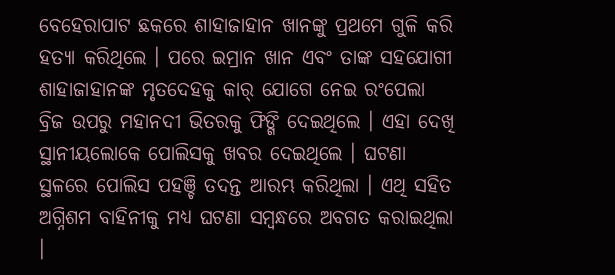ବେହେରାପାଟ ଛକରେ ଶାହାଜାହାନ ଖାନଙ୍କୁ ପ୍ରଥମେ ଗୁଳି କରି ହତ୍ୟା କରିଥିଲେ । ପରେ ଇମ୍ରାନ ଖାନ ଏବଂ ତାଙ୍କ ସହଯୋଗୀ ଶାହାଜାହାନଙ୍କ ମୃତଦେହକୁ କାର୍ ଯୋଗେ ନେଇ ରଂପେଲା ବ୍ରିଜ ଉପରୁ ମହାନଦୀ ଭିତରକୁ ଫିଙ୍ଗି ଦେଇଥିଲେ । ଏହା ଦେଖି ସ୍ଥାନୀୟଲୋକେ ପୋଲିସକୁ ଖବର ଦେଇଥିଲେ । ଘଟଣା ସ୍ଥଳରେ ପୋଲିସ ପହଞ୍ଚି ତଦନ୍ତ ଆରମ୍ଭ କରିଥିଲା । ଏଥି ସହିତ ଅଗ୍ନିଶମ ବାହିନୀକୁ ମଧ୍ୟ ଘଟଣା ସମ୍ବନ୍ଧରେ ଅବଗତ କରାଇଥିଲା ।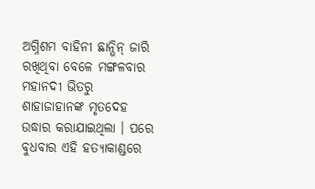ଅଗ୍ନିଶମ ବାହିନୀ ଛାନ୍ଭିନ୍ ଜାରି ରଖିଥିବା ବେଳେ ମଙ୍ଗଳବାର ମହାନଦୀ ଭିତରୁ ଶାହାଜାହାନଙ୍କ ମୃତଦେହ ଉଦ୍ଧାର କରାଯାଇଥିଲା । ପରେ ବୁଧବାର ଏହି ହତ୍ୟାକାଣ୍ଡରେ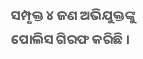ସମ୍ପୃକ୍ତ ୪ ଜଣ ଅଭିଯୁକ୍ତଙ୍କୁ ପୋଲିସ ଗିରଫ କରିଛି ।